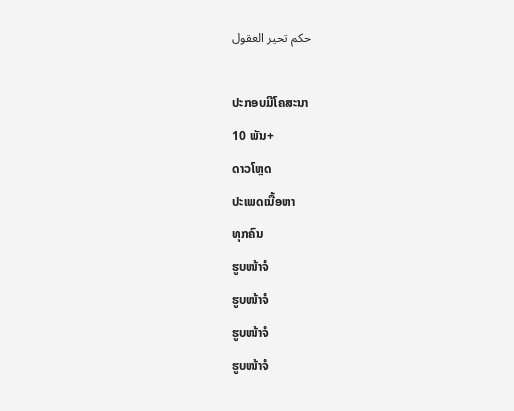حكم تحير العقول

ປະກອບມີໂຄສະນາ
10 ພັນ+
ດາວໂຫຼດ
ປະເພດເນື້ອຫາ
ທຸກຄົນ
ຮູບໜ້າຈໍ
ຮູບໜ້າຈໍ
ຮູບໜ້າຈໍ
ຮູບໜ້າຈໍ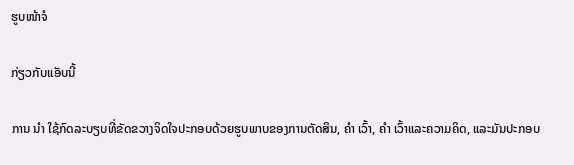ຮູບໜ້າຈໍ

ກ່ຽວກັບແອັບນີ້

ການ ນຳ ໃຊ້ກົດລະບຽບທີ່ຂັດຂວາງຈິດໃຈປະກອບດ້ວຍຮູບພາບຂອງການຕັດສິນ, ຄຳ ເວົ້າ, ຄຳ ເວົ້າແລະຄວາມຄິດ, ແລະມັນປະກອບ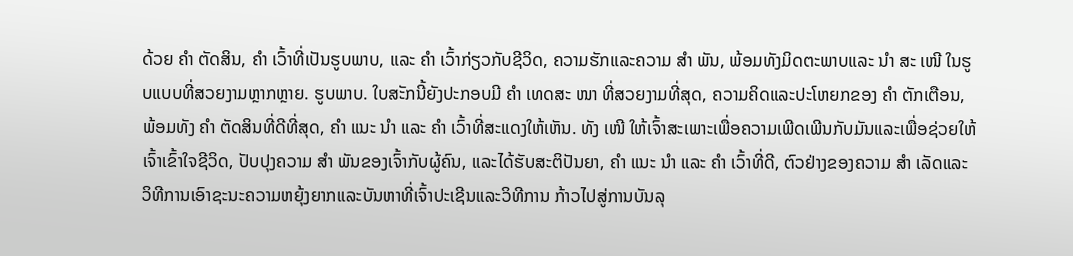ດ້ວຍ ຄຳ ຕັດສິນ, ຄຳ ເວົ້າທີ່ເປັນຮູບພາບ, ແລະ ຄຳ ເວົ້າກ່ຽວກັບຊີວິດ, ຄວາມຮັກແລະຄວາມ ສຳ ພັນ, ພ້ອມທັງມິດຕະພາບແລະ ນຳ ສະ ເໜີ ໃນຮູບແບບທີ່ສວຍງາມຫຼາກຫຼາຍ. ຮູບພາບ. ໃບສະັກນີ້ຍັງປະກອບມີ ຄຳ ເທດສະ ໜາ ທີ່ສວຍງາມທີ່ສຸດ, ຄວາມຄິດແລະປະໂຫຍກຂອງ ຄຳ ຕັກເຕືອນ, ພ້ອມທັງ ຄຳ ຕັດສິນທີ່ດີທີ່ສຸດ, ຄຳ ແນະ ນຳ ແລະ ຄຳ ເວົ້າທີ່ສະແດງໃຫ້ເຫັນ. ທັງ ເໜີ ໃຫ້ເຈົ້າສະເພາະເພື່ອຄວາມເພີດເພີນກັບມັນແລະເພື່ອຊ່ວຍໃຫ້ເຈົ້າເຂົ້າໃຈຊີວິດ, ປັບປຸງຄວາມ ສຳ ພັນຂອງເຈົ້າກັບຜູ້ຄົນ, ແລະໄດ້ຮັບສະຕິປັນຍາ, ຄຳ ແນະ ນຳ ແລະ ຄຳ ເວົ້າທີ່ດີ, ຕົວຢ່າງຂອງຄວາມ ສຳ ເລັດແລະວິທີການເອົາຊະນະຄວາມຫຍຸ້ງຍາກແລະບັນຫາທີ່ເຈົ້າປະເຊີນແລະວິທີການ ກ້າວໄປສູ່ການບັນລຸ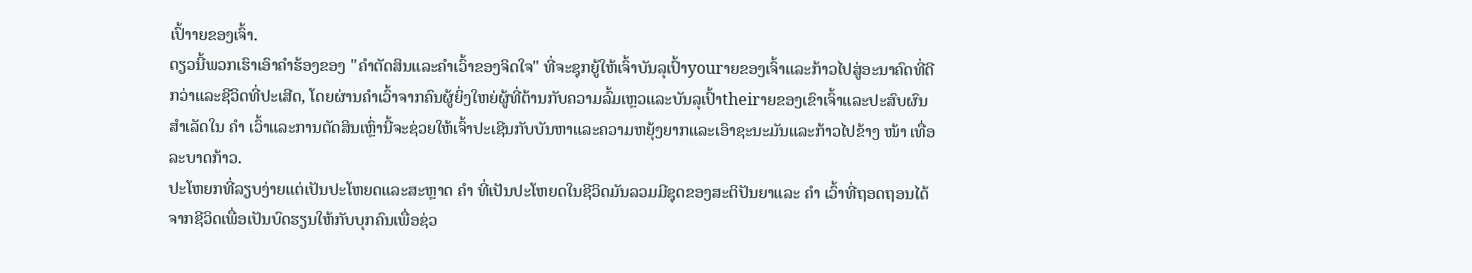ເປົ້າາຍຂອງເຈົ້າ.
ດຽວນີ້ພວກເຮົາເອົາຄໍາຮ້ອງຂອງ "ຄໍາຕັດສິນແລະຄໍາເວົ້າຂອງຈິດໃຈ" ທີ່ຈະຊຸກຍູ້ໃຫ້ເຈົ້າບັນລຸເປົ້າyourາຍຂອງເຈົ້າແລະກ້າວໄປສູ່ອະນາຄົດທີ່ດີກວ່າແລະຊີວິດທີ່ປະເສີດ, ໂດຍຜ່ານຄໍາເວົ້າຈາກຄົນຜູ້ຍິ່ງໃຫຍ່ຜູ້ທີ່ຕ້ານກັບຄວາມລົ້ມເຫຼວແລະບັນລຸເປົ້າtheirາຍຂອງເຂົາເຈົ້າແລະປະສົບຜົນສໍາເລັດໃນ ຄຳ ເວົ້າແລະການຕັດສິນເຫຼົ່ານີ້ຈະຊ່ວຍໃຫ້ເຈົ້າປະເຊີນກັບບັນຫາແລະຄວາມຫຍຸ້ງຍາກແລະເອົາຊະນະມັນແລະກ້າວໄປຂ້າງ ໜ້າ ເທື່ອລະບາດກ້າວ.
ປະໂຫຍກທີ່ລຽບງ່າຍແຕ່ເປັນປະໂຫຍດແລະສະຫຼາດ ຄຳ ທີ່ເປັນປະໂຫຍດໃນຊີວິດມັນລວມມີຊຸດຂອງສະຕິປັນຍາແລະ ຄຳ ເວົ້າທີ່ຖອດຖອນໄດ້ຈາກຊີວິດເພື່ອເປັນບົດຮຽນໃຫ້ກັບບຸກຄົນເພື່ອຊ່ວ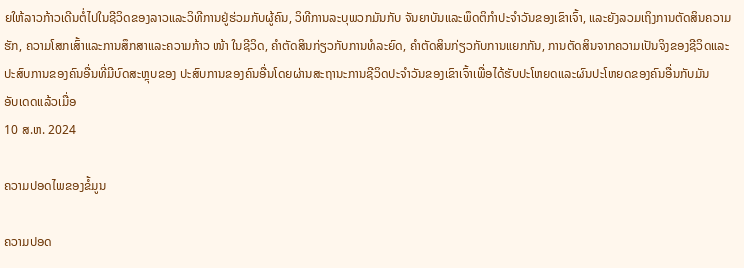ຍໃຫ້ລາວກ້າວເດີນຕໍ່ໄປໃນຊີວິດຂອງລາວແລະວິທີການຢູ່ຮ່ວມກັບຜູ້ຄົນ, ວິທີການລະບຸພວກມັນກັບ ຈັນຍາບັນແລະພຶດຕິກໍາປະຈໍາວັນຂອງເຂົາເຈົ້າ, ແລະຍັງລວມເຖິງການຕັດສິນຄວາມຮັກ, ຄວາມໂສກເສົ້າແລະການສຶກສາແລະຄວາມກ້າວ ໜ້າ ໃນຊີວິດ, ຄໍາຕັດສິນກ່ຽວກັບການທໍລະຍົດ, ຄໍາຕັດສິນກ່ຽວກັບການແຍກກັນ, ການຕັດສິນຈາກຄວາມເປັນຈິງຂອງຊີວິດແລະປະສົບການຂອງຄົນອື່ນທີ່ມີບົດສະຫຼຸບຂອງ ປະສົບການຂອງຄົນອື່ນໂດຍຜ່ານສະຖານະການຊີວິດປະຈໍາວັນຂອງເຂົາເຈົ້າເພື່ອໄດ້ຮັບປະໂຫຍດແລະຜົນປະໂຫຍດຂອງຄົນອື່ນກັບມັນ
ອັບເດດແລ້ວເມື່ອ
10 ສ.ຫ. 2024

ຄວາມປອດໄພຂອງຂໍ້ມູນ

ຄວາມປອດ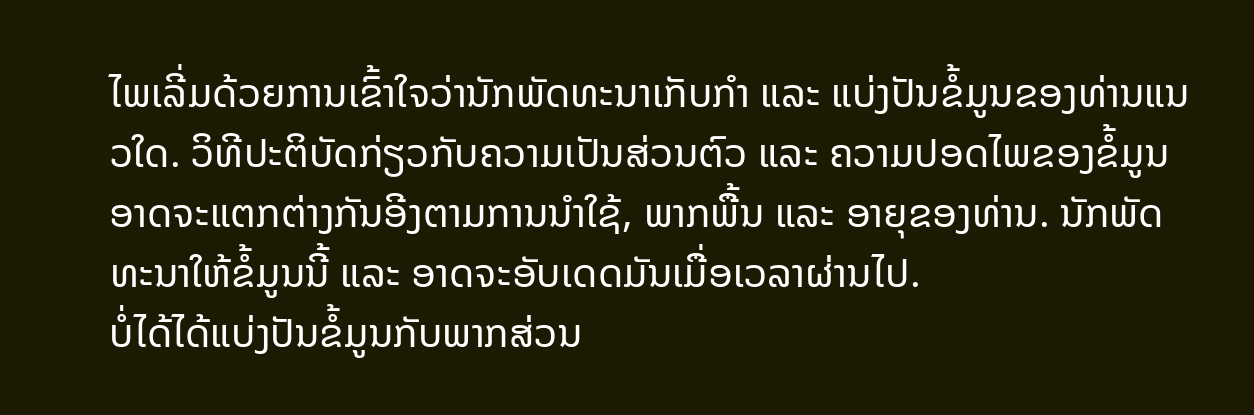ໄພເລີ່ມດ້ວຍການເຂົ້າໃຈວ່ານັກພັດທະນາເກັບກຳ ແລະ ແບ່ງປັນຂໍ້ມູນຂອງທ່ານແນວໃດ. ວິທີປະຕິບັດກ່ຽວກັບຄວາມເປັນສ່ວນຕົວ ແລະ ຄວາມປອດໄພຂອງຂໍ້ມູນອາດຈະແຕກຕ່າງກັນອີງຕາມການນຳໃຊ້, ພາກພື້ນ ແລະ ອາຍຸຂອງທ່ານ. ນັກພັດທະນາໃຫ້ຂໍ້ມູນນີ້ ແລະ ອາດຈະອັບເດດມັນເມື່ອເວລາຜ່ານໄປ.
ບໍ່ໄດ້ໄດ້ແບ່ງປັນຂໍ້ມູນກັບພາກສ່ວນ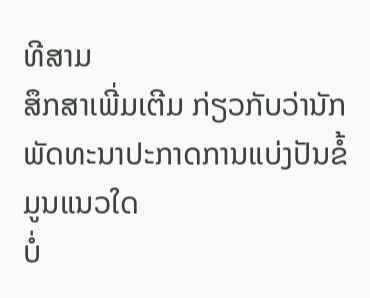ທີສາມ
ສຶກສາເພີ່ມເຕີມ ກ່ຽວກັບວ່ານັກພັດທະນາປະກາດການແບ່ງປັນຂໍ້ມູນແນວໃດ
ບໍ່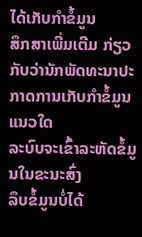ໄດ້ເກັບກຳຂໍ້ມູນ
ສຶກສາເພີ່ມເຕີມ ກ່ຽວກັບວ່ານັກພັດທະນາປະກາດການເກັບກຳຂໍ້ມູນແນວໃດ
ລະບົບຈະເຂົ້າລະຫັດຂໍ້ມູນໃນຂະນະສົ່ງ
ລຶບຂໍ້ມູນບໍ່ໄດ້